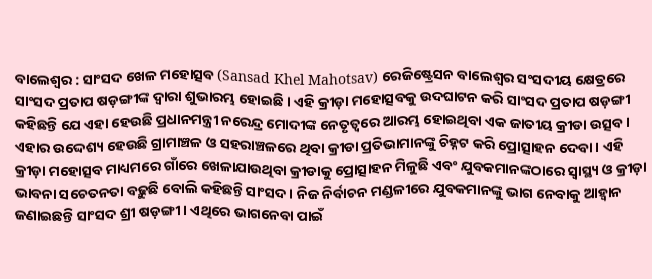ବାଲେଶ୍ବର : ସାଂସଦ ଖେଳ ମହୋତ୍ସବ (Sansad Khel Mahotsav) ରେଜିଷ୍ଟ୍ରେସନ ବାଲେଶ୍ବର ସଂସଦୀୟ କ୍ଷେତ୍ରରେ ସାଂସଦ ପ୍ରତାପ ଷଡ଼ଙ୍ଗୀଙ୍କ ଦ୍ବାରା ଶୁଭାରମ୍ଭ ହୋଇଛି । ଏହି କ୍ରୀଡ଼ା ମହୋତ୍ସବକୁ ଉଦଘାଟନ କରି ସାଂସଦ ପ୍ରତାପ ଷଡ଼ଙ୍ଗୀ କହିଛନ୍ତି ଯେ ଏହା ହେଉଛି ପ୍ରଧାନମନ୍ତ୍ରୀ ନରେନ୍ଦ୍ର ମୋଦୀଙ୍କ ନେତୃତ୍ୱରେ ଆରମ୍ଭ ହୋଇଥିବା ଏକ ଜାତୀୟ କ୍ରୀଡା ଉତ୍ସବ। ଏହାର ଉଦ୍ଦେଶ୍ୟ ହେଉଛି ଗ୍ରାମାଞ୍ଚଳ ଓ ସହରାଞ୍ଚଳରେ ଥିବା କ୍ରୀଡା ପ୍ରତିଭାମାନଙ୍କୁ ଚିହ୍ନଟ କରି ପ୍ରୋତ୍ସାହନ ଦେବା । ଏହି କ୍ରୀଡ଼ା ମହୋତ୍ସବ ମାଧ୍ୟମରେ ଗାଁରେ ଖେଳାଯାଉଥିବା କ୍ରୀଡାକୁ ପ୍ରୋତ୍ସାହନ ମିଳୁଛି ଏବଂ ଯୁବକମାନଙ୍କଠାରେ ସ୍ୱାସ୍ଥ୍ୟ ଓ କ୍ରୀଡ଼ା ଭାବନା ସଚେତନତା ବଢ଼ୁଛି ବୋଲି କହିଛନ୍ତି ସାଂସଦ । ନିଜ ନିର୍ବାଚନ ମଣ୍ଡଳୀରେ ଯୁବକମାନଙ୍କୁ ଭାଗ ନେବାକୁ ଆହ୍ୱାନ ଜଣାଇଛନ୍ତି ସାଂସଦ ଶ୍ରୀ ଷଡ଼ଙ୍ଗୀ । ଏଥିରେ ଭାଗନେବା ପାଇଁ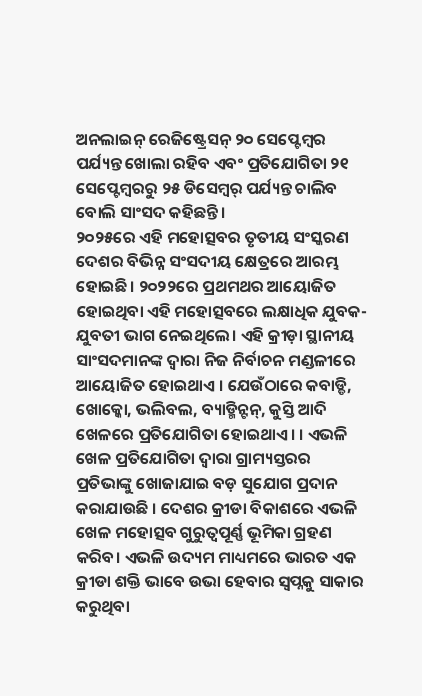ଅନଲାଇନ୍ ରେଜିଷ୍ଟ୍ରେସନ୍ ୨୦ ସେପ୍ଟେମ୍ବର ପର୍ଯ୍ୟନ୍ତ ଖୋଲା ରହିବ ଏବଂ ପ୍ରତିଯୋଗିତା ୨୧ ସେପ୍ଟେମ୍ବରରୁ ୨୫ ଡିସେମ୍ବର୍ ପର୍ଯ୍ୟନ୍ତ ଚାଲିବ ବୋଲି ସାଂସଦ କହିଛନ୍ତି ।
୨୦୨୫ରେ ଏହି ମହୋତ୍ସବର ତୃତୀୟ ସଂସ୍କରଣ ଦେଶର ବିଭିନ୍ନ ସଂସଦୀୟ କ୍ଷେତ୍ରରେ ଆରମ୍ଭ ହୋଇଛି। ୨୦୨୨ରେ ପ୍ରଥମଥର ଆୟୋଜିତ ହୋଇଥିବା ଏହି ମହୋତ୍ସବରେ ଲକ୍ଷାଧିକ ଯୁବକ-ଯୁବତୀ ଭାଗ ନେଇଥିଲେ। ଏହି କ୍ରୀଡ଼ା ସ୍ଥାନୀୟ ସାଂସଦମାନଙ୍କ ଦ୍ୱାରା ନିଜ ନିର୍ବାଚନ ମଣ୍ଡଳୀରେ ଆୟୋଜିତ ହୋଇଥାଏ । ଯେଉଁଠାରେ କବାଡ୍ଡି, ଖୋକ୍କୋ, ଭଲିବଲ, ବ୍ୟାଡ୍ମିନ୍ଟନ୍, କୁସ୍ତି ଆଦି ଖେଳରେ ପ୍ରତିଯୋଗିତା ହୋଇଥାଏ। । ଏଭଳି ଖେଳ ପ୍ରତିଯୋଗିତା ଦ୍ବାରା ଗ୍ରାମ୍ୟସ୍ତରର ପ୍ରତିଭାଙ୍କୁ ଖୋଜାଯାଇ ବଡ଼ ସୁଯୋଗ ପ୍ରଦାନ କରାଯାଉଛି । ଦେଶର କ୍ରୀଡା ବିକାଶରେ ଏଭଳି ଖେଳ ମହୋତ୍ସବ ଗୁରୁତ୍ୱପୂର୍ଣ୍ଣ ଭୂମିକା ଗ୍ରହଣ କରିବ। ଏଭଳି ଉଦ୍ୟମ ମାଧ୍ୟମରେ ଭାରତ ଏକ କ୍ରୀଡା ଶକ୍ତି ଭାବେ ଉଭା ହେବାର ସ୍ୱପ୍ନକୁ ସାକାର କରୁଥିବା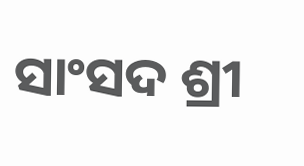ସାଂସଦ ଶ୍ରୀ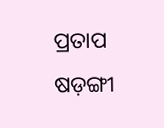ପ୍ରତାପ ଷଡ଼ଙ୍ଗୀ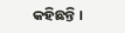କହିଛନ୍ତି ।